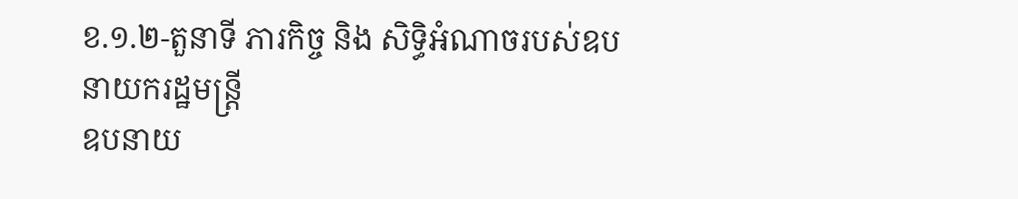ខ.១.២-តួនាទី ភារកិច្ច និង សិទ្ធិអំណាចរបស់ឧបនាយករដ្ឋមន្ត្រី
ឧបនាយ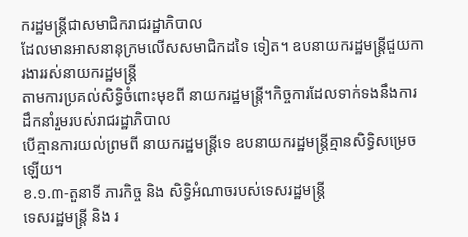ករដ្ឋមន្ត្រីជាសមាជិករាជរដ្ឋាភិបាល
ដែលមានអាសនានុក្រមលើសសមាជិកដទៃ ទៀត។ ឧបនាយករដ្ឋមន្ត្រីជួយការងាររស់នាយករដ្ឋមន្ត្រី
តាមការប្រគល់សិទ្ធិចំពោះមុខពី នាយករដ្ឋមន្រ្តី។កិច្ចការដែលទាក់ទងនឹងការដឹកនាំរួមរបស់រាជរដ្ឋាភិបាល
បើគ្មានការយល់ព្រមពី នាយករដ្ឋមន្ត្រីទេ ឧបនាយករដ្ឋមន្ត្រីគ្មានសិទ្ធិសម្រេចឡើយ។
ខ.១.៣-តួនាទី ភារកិច្ច និង សិទ្ធិអំណាចរបស់ទេសរដ្ឋមន្ត្រី
ទេសរដ្ឋមន្ត្រី និង រ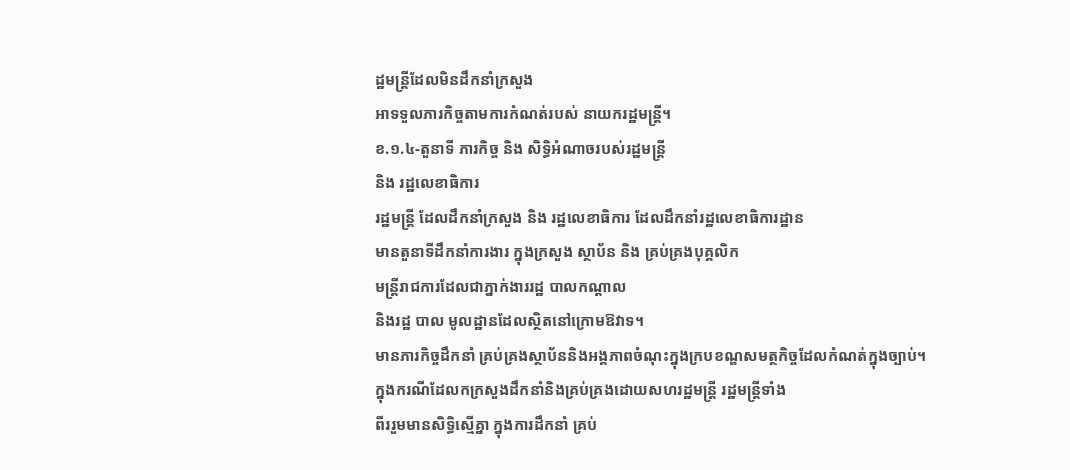ដ្ឋមន្ត្រីដែលមិនដឹកនាំក្រសួង
អាទទួលភារកិច្ចតាមការកំណត់របស់ នាយករដ្ឋមន្ត្រី។
ខ.១.៤-តួនាទី ភារកិច្ច និង សិទ្ធិអំណាចរបស់រដ្ឋមន្ត្រី
និង រដ្ឋលេខាធិការ
រដ្ឋមន្ត្រី ដែលដឹកនាំក្រសួង និង រដ្ឋលេខាធិការ ដែលដឹកនាំរដ្ឋលេខាធិការដ្ឋាន
មានតួនាទីដឹកនាំការងារ ក្នុងក្រសួង ស្ថាប័ន និង គ្រប់គ្រងបុគ្គលិក
មន្ត្រីរាជការដែលជាភ្នាក់ងាររដ្ឋ បាលកណ្តាល
និងរដ្ឋ បាល មូលដ្ឋានដែលស្ថិតនៅក្រោមឱវាទ។
មានភារកិច្ចដឹកនាំ គ្រប់គ្រងស្ថាប័ននិងអង្គភាពចំណុះក្នុងក្របខណ្ឌសមត្ថកិច្ចដែលកំណត់ក្នុងច្បាប់។
ក្នុងករណីដែលកក្រសួងដឹកនាំនិងគ្រប់គ្រងដោយសហរដ្ឋមន្ត្រី រដ្ឋមន្ត្រីទាំង
ពីររួមមានសិទ្ធិស្មើគ្នា ក្នុងការដឹកនាំ គ្រប់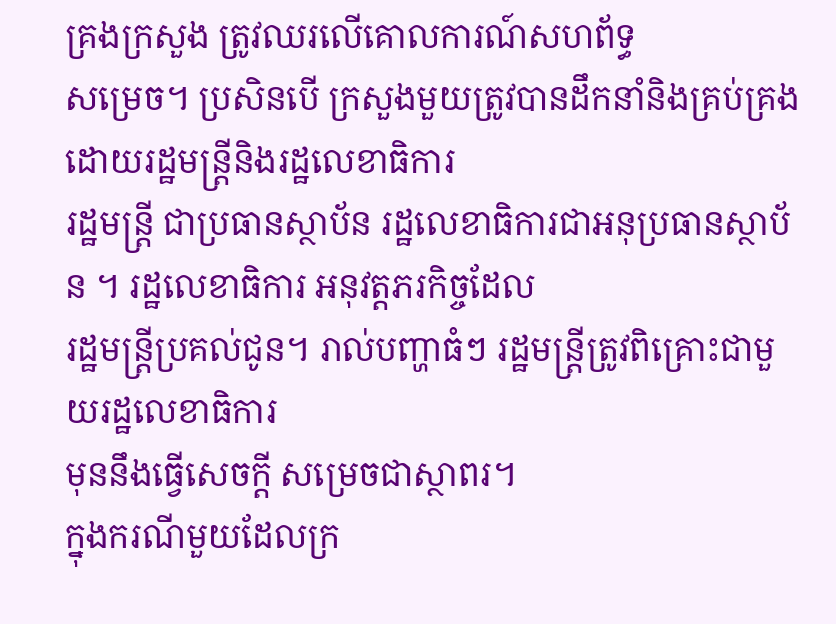គ្រងក្រសួង ត្រូវឈរលើគោលការណ៍សហព័ទ្ធ
សម្រេច។ ប្រសិនបើ ក្រសួងមួយត្រូវបានដឹកនាំនិងគ្រប់គ្រងដោយរដ្ឋមន្ត្រីនិងរដ្ឋលេខាធិការ
រដ្ឋមន្ត្រី ជាប្រធានស្ថាប័ន រដ្ឋលេខាធិការជាអនុប្រធានស្ថាប័ន ។ រដ្ឋលេខាធិការ អនុវត្តភរកិច្ចដែល
រដ្ឋមន្ត្រីប្រគល់ជូន។ រាល់បញ្ហាធំៗ រដ្ឋមន្ត្រីត្រូវពិគ្រោះជាមួយរដ្ឋលេខាធិការ
មុននឹងធ្វើសេចក្តី សម្រេចជាស្ថាពរ។
ក្នុងករណីមួយដែលក្រ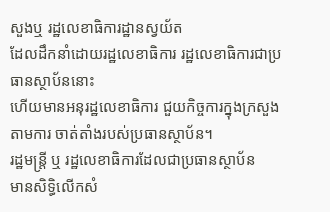សួងឬ រដ្ឋលេខាធិការដ្ឋានស្វយ័ត
ដែលដឹកនាំដោយរដ្ឋលេខាធិការ រដ្ឋលេខាធិការជាប្រធានស្ថាប័ននោះ
ហើយមានអនុរដ្ឋលេខាធិការ ជួយកិច្ចការក្នុងក្រសួង តាមការ ចាត់តាំងរបស់ប្រធានស្ថាប័ន។
រដ្ឋមន្ត្រី ឬ រដ្ឋលេខាធិការដែលជាប្រធានស្ថាប័ន
មានសិទ្ធិលើកសំ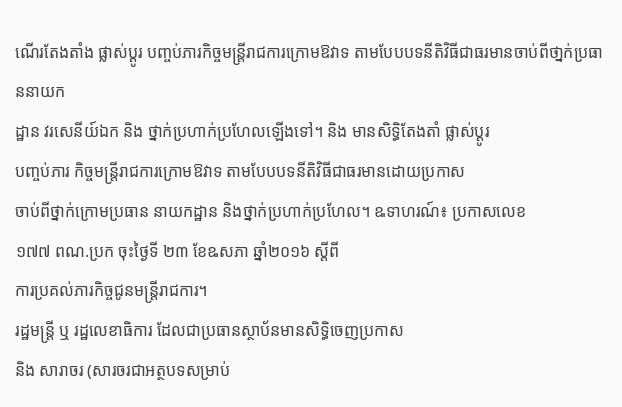ណើរតែងតាំង ផ្លាស់ប្តូរ បញ្ចប់ភារកិច្ចមន្រ្តីរាជការក្រោមឱវាទ តាមបែបបទនីតិវិធីជាធរមានចាប់ពីថា្នក់ប្រធាននាយក
ដ្ឋាន វរសេនីយ៍ឯក និង ថ្នាក់ប្រហាក់ប្រហែលឡើងទៅ។ និង មានសិទ្ធិតែងតាំ ផ្លាស់ប្តូរ
បញ្ចប់ភារ កិច្ចមន្ត្រីរាជការក្រោមឱវាទ តាមបែបបទនីតិវិធីជាធរមានដោយប្រកាស
ចាប់ពីថ្នាក់ក្រោមប្រធាន នាយកដ្ឋាន និងថ្នាក់ប្រហាក់ប្រហែល។ ឩទាហរណ៍៖ ប្រកាសលេខ
១៧៧ ពណ.ប្រក ចុះថ្ងៃទី ២៣ ខែឩសភា ឆ្នាំ២០១៦ ស្តីពី
ការប្រគល់ភារកិច្ចជូនមន្ត្រីរាជការ។
រដ្ឋមន្ត្រី ឬ រដ្ឋលេខាធិការ ដែលជាប្រធានស្ថាប័នមានសិទ្ធិចេញប្រកាស
និង សារាចរ (សារចរជាអត្ថបទសម្រាប់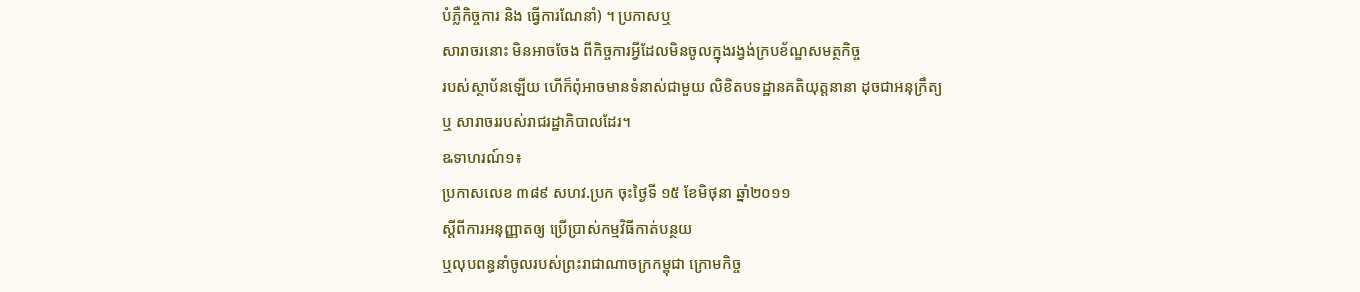បំភ្លឺកិច្ចការ និង ធ្វើការណែនាំ) ។ ប្រកាសឬ
សារាចរនោះ មិនអាចចែង ពីកិច្ចការអ្វីដែលមិនចូលក្នុងរង្វង់ក្របខ័ណ្ឌសមត្ថកិច្ច
របស់ស្ថាប័នឡើយ ហើក៏ពុំអាចមានទំនាស់ជាមួយ លិខិតបទដ្ឋានគតិយុត្តនានា ដុចជាអនុក្រឹត្យ
ឬ សារាចររបស់រាជរដ្ឋាភិបាលដែរ។
ឩទាហរណ៍១៖
ប្រកាសលេខ ៣៨៩ សហវ.ប្រក ចុះថ្ងៃទី ១៥ ខែមិថុនា ឆ្នាំ២០១១
ស្តីពីការអនុញ្ញាតឲ្យ ប្រើប្រាស់កម្មវិធីកាត់បន្ថយ
ឬលុបពន្ធនាំចូលរបស់ព្រះរាជាណាចក្រកម្ពុជា ក្រោមកិច្ច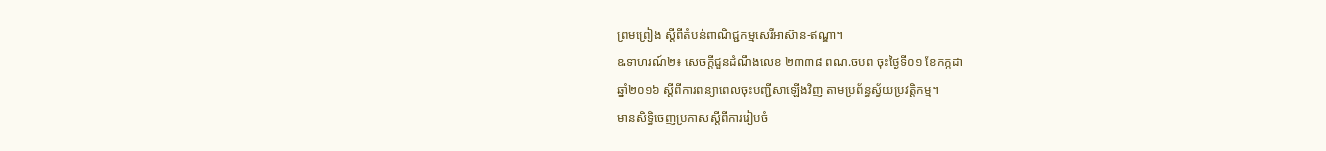ព្រមព្រៀង ស្តីពីតំបន់ពាណិជ្ជកម្មសេរីអាស៊ាន-ឥណ្ឌា។
ឩទាហរណ៍២៖ សេចក្តីជួនដំណឹងលេខ ២៣៣៨ ពណ.ចបព ចុះថ្ងៃទី០១ ខែកក្កដា
ឆ្នាំ២០១៦ ស្តីពីការពន្យាពេលចុះបញ្ជីសាឡើងវិញ តាមប្រព័ន្ធស្វ័យប្រវត្តិកម្ម។
មានសិទ្ធិចេញប្រកាសស្តីពីការរៀបចំ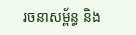រចនាសម្ព័ន្ធ និង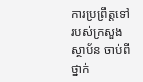ការប្រព្រឹត្តទៅរបស់ក្រសួង ស្ថាប័ន ចាប់ពីថ្នាក់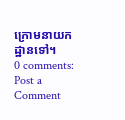ក្រោមនាយកដ្ឋានទៅ។
0 comments:
Post a Comment